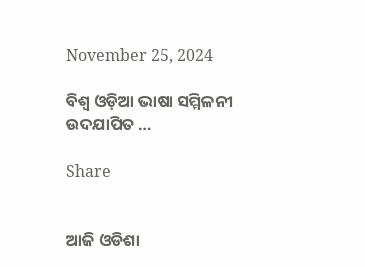November 25, 2024

ବିଶ୍ୱ ଓଡ଼ିଆ ଭାଷା ସମ୍ମିଳନୀ ଉଦଯାପିତ …

Share


ଆଜି ଓଡିଶା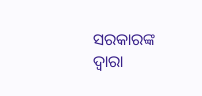ସରକାରଙ୍କ ଦ୍ୱାରା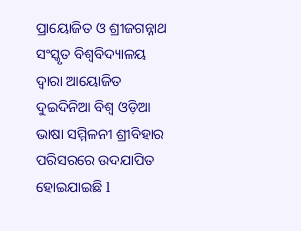ପ୍ରାୟୋଜିତ ଓ ଶ୍ରୀଜଗନ୍ନାଥ ସଂସ୍କୃତ ବିଶ୍ୱବିଦ୍ୟାଳୟ ଦ୍ୱାରା ଆୟୋଜିତ ଦୁଇଦିନିଆ ବିଶ୍ୱ ଓଡ଼ିଆ ଭାଷା ସମ୍ମିଳନୀ ଶ୍ରୀବିହାର ପରିସରରେ ଉଦଯାପିତ ହୋଇଯାଇଛି l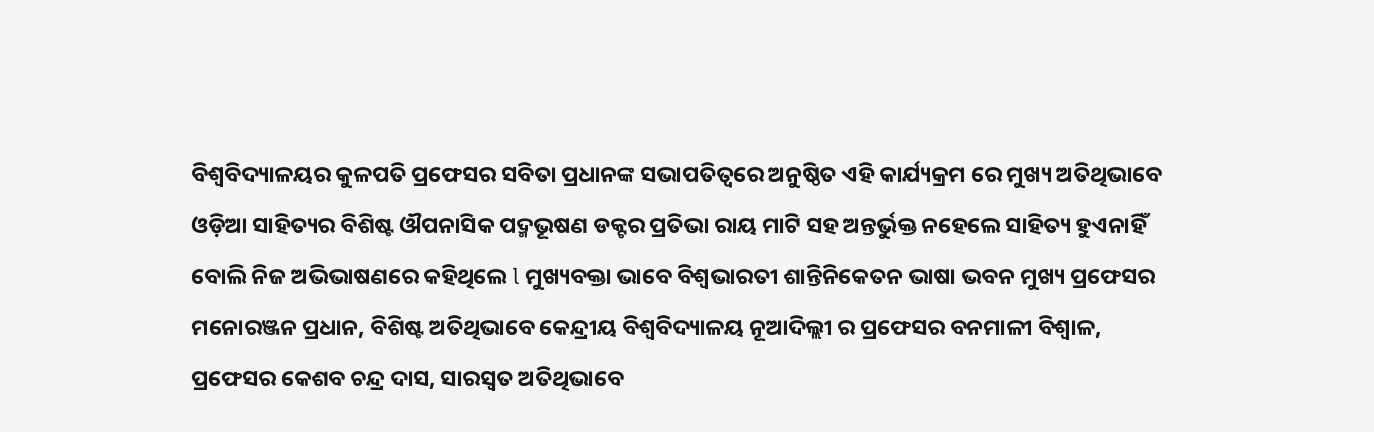ବିଶ୍ୱବିଦ୍ୟାଳୟର କୁଳପତି ପ୍ରଫେସର ସବିତା ପ୍ରଧାନଙ୍କ ସଭାପତିତ୍ୱରେ ଅନୁଷ୍ଠିତ ଏହି କାର୍ଯ୍ୟକ୍ରମ ରେ ମୁଖ୍ୟ ଅତିଥିଭାବେ ଓଡ଼ିଆ ସାହିତ୍ୟର ବିଶିଷ୍ଟ ଔପନାସିକ ପଦ୍ମଭୂଷଣ ଡକ୍ଟର ପ୍ରତିଭା ରାୟ ମାଟି ସହ ଅନ୍ତର୍ଭୁକ୍ତ ନହେଲେ ସାହିତ୍ୟ ହୁଏନାହିଁ ବୋଲି ନିଜ ଅଭିଭାଷଣରେ କହିଥିଲେ l ମୁଖ୍ୟବକ୍ତା ଭାବେ ବିଶ୍ୱଭାରତୀ ଶାନ୍ତିନିକେତନ ଭାଷା ଭବନ ମୁଖ୍ୟ ପ୍ରଫେସର ମନୋରଞ୍ଜନ ପ୍ରଧାନ, ବିଶିଷ୍ଟ ଅତିଥିଭାବେ କେନ୍ଦ୍ରୀୟ ବିଶ୍ୱବିଦ୍ୟାଳୟ ନୂଆଦିଲ୍ଲୀ ର ପ୍ରଫେସର ବନମାଳୀ ବିଶ୍ୱାଳ, ପ୍ରଫେସର କେଶବ ଚନ୍ଦ୍ର ଦାସ, ସାରସ୍ୱତ ଅତିଥିଭାବେ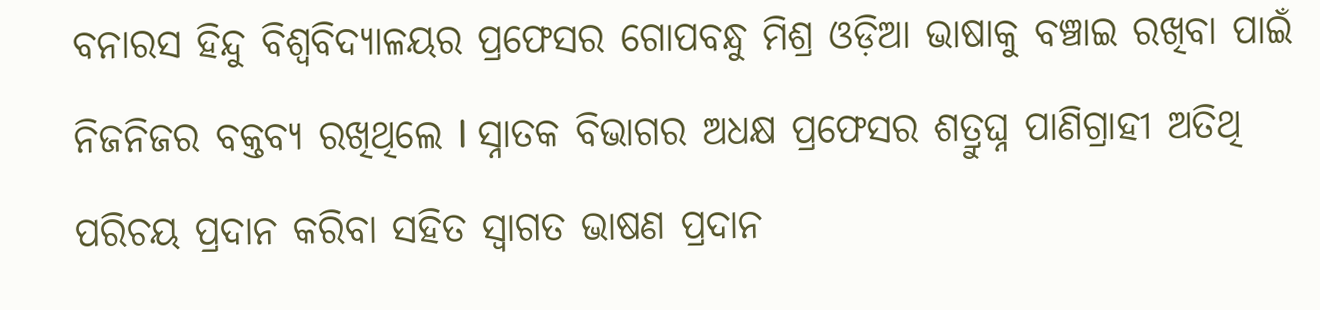ବନାରସ ହିନ୍ଦୁ ବିଶ୍ୱବିଦ୍ୟାଳୟର ପ୍ରଫେସର ଗୋପବନ୍ଧୁ ମିଶ୍ର ଓଡ଼ିଆ ଭାଷାକୁ ବଞ୍ଚାଇ ରଖିବା ପାଇଁ ନିଜନିଜର ବକ୍ତବ୍ୟ ରଖିଥିଲେ l ସ୍ନାତକ ବିଭାଗର ଅଧକ୍ଷ ପ୍ରଫେସର ଶତ୍ରୁଘ୍ନ ପାଣିଗ୍ରାହୀ ଅତିଥି ପରିଚୟ ପ୍ରଦାନ କରିବା ସହିତ ସ୍ୱାଗତ ଭାଷଣ ପ୍ରଦାନ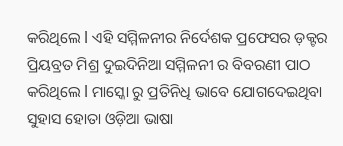କରିଥିଲେ l ଏହି ସମ୍ମିଳନୀର ନିର୍ଦେଶକ ପ୍ରଫେସର ଡ଼କ୍ଟର ପ୍ରିୟବ୍ରତ ମିଶ୍ର ଦୁଇଦିନିଆ ସମ୍ମିଳନୀ ର ବିବରଣୀ ପାଠ କରିଥିଲେ l ମାସ୍କୋ ରୁ ପ୍ରତିନିଧି ଭାବେ ଯୋଗଦେଇଥିବା ସୁହାସ ହୋତା ଓଡ଼ିଆ ଭାଷା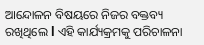ଆନ୍ଦୋଳନ ବିଷୟରେ ନିଜର ବକ୍ତବ୍ୟ ରଖିଥିଲେ l ଏହି କାର୍ଯ୍ୟକ୍ରମକୁ ପରିଚାଳନା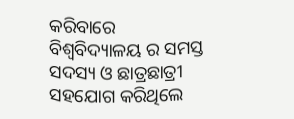କରିବାରେ ବିଶ୍ୱବିଦ୍ୟାଳୟ ର ସମସ୍ତ ସଦସ୍ୟ ଓ ଛାତ୍ରଛାତ୍ରୀ ସହଯୋଗ କରିଥିଲେ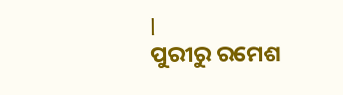l
ପୁରୀରୁ ରମେଶ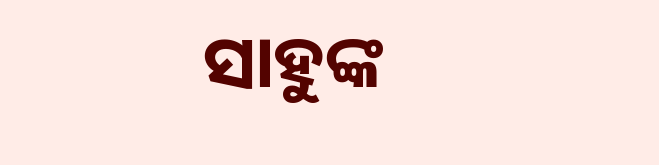ସାହୁଙ୍କ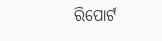ରିପୋର୍ଟ